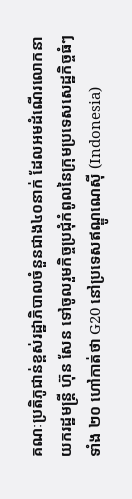គណៈប្រតិភូជាន់ខ្ពស់រដ្ឋាភិបាលចំនួនជាង៤០នាក់ ដែលអមដំណើរលោកនាយករដ្ឋមន្ត្រី ហ៊ុន សែន ទៅចូលរួមកិច្ចប្រជុំកំពូលនៃក្រុមប្រទេសសេដ្ឋកិច្ចធំៗទាំង ២០ ហៅកាត់ថា G20 នៅប្រទេសឥណ្ឌូណេស៊ី (Indonesia)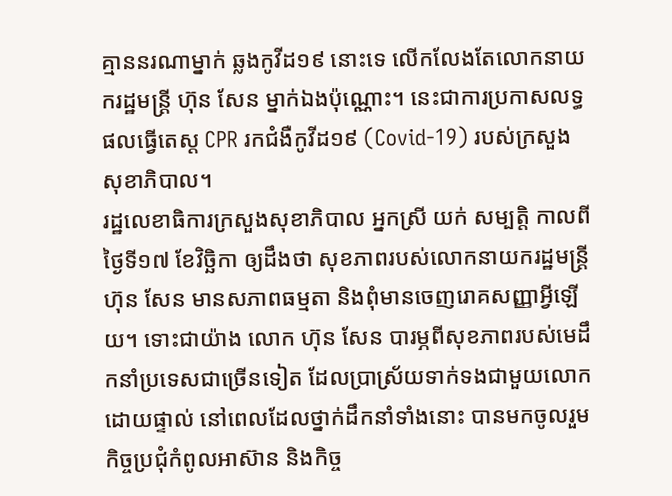គ្មាននរណាម្នាក់ ឆ្លងកូវីដ១៩ នោះទេ លើកលែងតែលោកនាយករដ្ឋមន្ត្រី ហ៊ុន សែន ម្នាក់ឯងប៉ុណ្ណោះ។ នេះជាការប្រកាសលទ្ធផលធ្វើតេស្ត CPR រកជំងឺកូវីដ១៩ (Covid-19) របស់ក្រសួងសុខាភិបាល។
រដ្ឋលេខាធិការក្រសួងសុខាភិបាល អ្នកស្រី យក់ សម្បត្តិ កាលពីថ្ងៃទី១៧ ខែវិច្ឆិកា ឲ្យដឹងថា សុខភាពរបស់លោកនាយករដ្ឋមន្ត្រី ហ៊ុន សែន មានសភាពធម្មតា និងពុំមានចេញរោគសញ្ញាអ្វីឡើយ។ ទោះជាយ៉ាង លោក ហ៊ុន សែន បារម្ភពីសុខភាពរបស់មេដឹកនាំប្រទេសជាច្រើនទៀត ដែលប្រាស្រ័យទាក់ទងជាមួយលោកដោយផ្ទាល់ នៅពេលដែលថ្នាក់ដឹកនាំទាំងនោះ បានមកចូលរួមកិច្ចប្រជុំកំពូលអាស៊ាន និងកិច្ច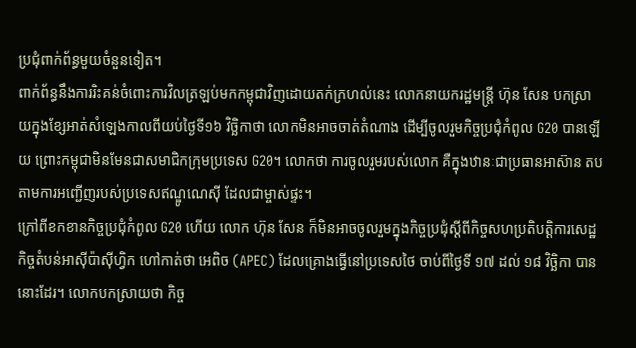ប្រជុំពាក់ព័ន្ធមួយចំនួនទៀត។
ពាក់ព័ន្ធនឹងការរិះគន់ចំពោះការវិលត្រឡប់មកកម្ពុជាវិញដោយតក់ក្រហល់នេះ លោកនាយករដ្ឋមន្ត្រី ហ៊ុន សែន បកស្រាយក្នុងខ្សែអាត់សំឡេងកាលពីយប់ថ្ងៃទី១៦ វិច្ឆិកាថា លោកមិនអាចចាត់តំណាង ដើម្បីចូលរួមកិច្ចប្រជុំកំពូល G20 បានឡើយ ព្រោះកម្ពុជាមិនមែនជាសមាជិកក្រុមប្រទេស G20។ លោកថា ការចូលរួមរបស់លោក គឺក្នុងឋានៈជាប្រធានអាស៊ាន តបតាមការអញ្ជើញរបស់ប្រទេសឥណ្ឌូណេស៊ី ដែលជាម្ចាស់ផ្ទះ។
ក្រៅពីខកខានកិច្ចប្រជុំកំពូល G20 ហើយ លោក ហ៊ុន សែន ក៏មិនអាចចូលរួមក្នុងកិច្ចប្រជុំស្ដីពីកិច្ចសហប្រតិបត្តិការសេដ្ឋកិច្ចតំបន់អាស៊ីប៉ាស៊ីហ្វិក ហៅកាត់ថា អេពិច (APEC) ដែលគ្រោងធ្វើនៅប្រទេសថៃ ចាប់ពីថ្ងៃទី ១៧ ដល់ ១៨ វិច្ឆិកា បាននោះដែរ។ លោកបកស្រាយថា កិច្ច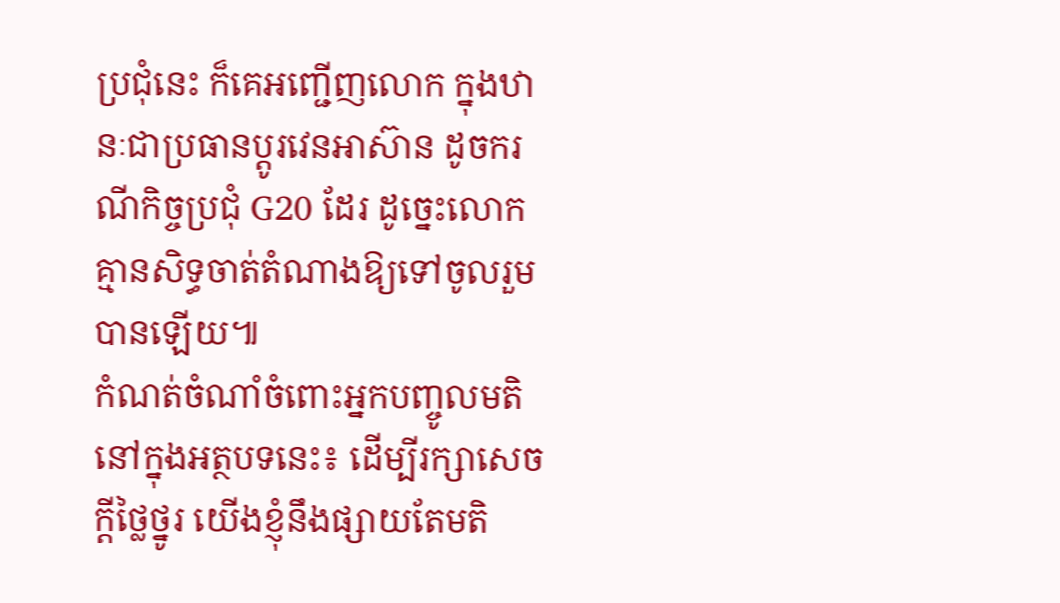ប្រជុំនេះ ក៏គេអញ្ជើញលោក ក្នុងឋានៈជាប្រធានប្ដូរវេនអាស៊ាន ដូចករណីកិច្ចប្រជុំ G20 ដែរ ដូច្នេះលោកគ្មានសិទ្ធចាត់តំណាងឱ្យទៅចូលរួមបានឡើយ៕
កំណត់ចំណាំចំពោះអ្នកបញ្ចូលមតិនៅក្នុងអត្ថបទនេះ៖ ដើម្បីរក្សាសេចក្ដីថ្លៃថ្នូរ យើងខ្ញុំនឹងផ្សាយតែមតិ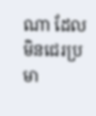ណា ដែលមិនជេរប្រមា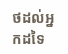ថដល់អ្នកដទៃ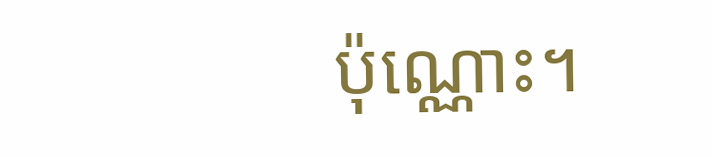ប៉ុណ្ណោះ។